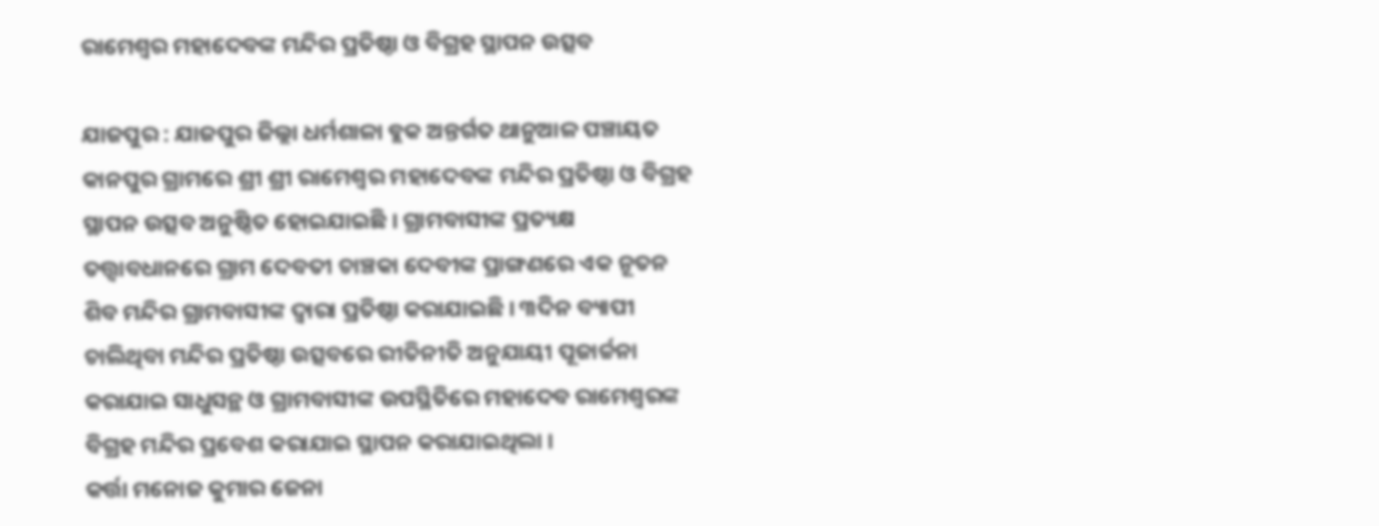ରାମେଶ୍ୱର ମହାଦେବଙ୍କ ମନ୍ଦିର ପ୍ରତିଷ୍ଠା ଓ ବିଗ୍ରହ ସ୍ଥାପନ ଉତ୍ସବ

ଯାଜପୁର : ଯାଜପୁର ଜିଲ୍ଲା ଧର୍ମଶାଳା ବ୍ଲକ ଅନ୍ତର୍ଗତ ଥାନୁଆଳ ପଞ୍ଚାୟତ କାନପୁର ଗ୍ରାମରେ ଶ୍ରୀ ଶ୍ରୀ ରାମେଶ୍ୱର ମହାଦେବଙ୍କ ମନ୍ଦିର ପ୍ରତିଷ୍ଠା ଓ ବିଗ୍ରହ ସ୍ଥାପନ ଉତ୍ସବ ଅନୁଷ୍ଠିତ ହୋଇଯାଇଛି । ଗ୍ରାମବାସୀଙ୍କ ପ୍ରତ୍ୟକ୍ଷ ତତ୍ତ୍ୱାବଧାନରେ ଗ୍ରାମ ଦେବତୀ ଚାଞ୍ଚକା ଦେବୀଙ୍କ ପ୍ରାଙ୍ଗଣରେ ଏକ ନୂତନ ଶିବ ମନ୍ଦିର ଗ୍ରାମବାସୀଙ୍କ ଦ୍ଵାରା ପ୍ରତିଷ୍ଠା କରାଯାଇଛି । ୩ଦିନ ବ୍ୟାପୀ ଚାଲିଥିବା ମନ୍ଦିର ପ୍ରତିଷ୍ଠା ଉତ୍ସବରେ ରୀତିନୀତି ଅନୁଯାୟୀ ପୂଜାର୍ଚ୍ଚନା କରାଯାଇ ସାଧୁସନ୍ଥ ଓ ଗ୍ରାମବାସୀଙ୍କ ଉପସ୍ଥିତିରେ ମହାଦେବ ରାମେଶ୍ୱରଙ୍କ ବିଗ୍ରହ ମନ୍ଦିର ପ୍ରବେଶ କରାଯାଇ ସ୍ଥାପନ କରାଯାଇଥିଲା ।
କର୍ତ୍ତା ମନୋଜ କୁମାର ଜେନା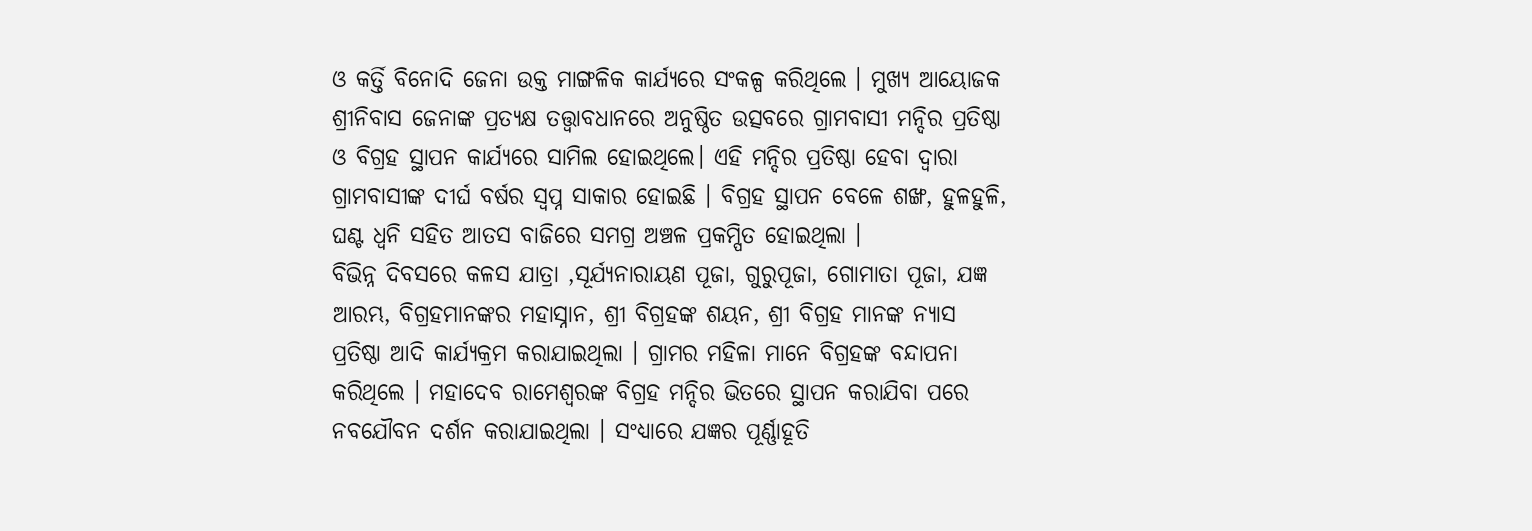ଓ କର୍ତ୍ତି ବିନୋଦି ଜେନା ଉକ୍ତ ମାଙ୍ଗଳିକ କାର୍ଯ୍ୟରେ ସଂକଳ୍ପ କରିଥିଲେ । ମୁଖ୍ୟ ଆୟୋଜକ ଶ୍ରୀନିବାସ ଜେନାଙ୍କ ପ୍ରତ୍ୟକ୍ଷ ତତ୍ତ୍ୱାବଧାନରେ ଅନୁଷ୍ଠିତ ଉତ୍ସବରେ ଗ୍ରାମବାସୀ ମନ୍ଦିର ପ୍ରତିଷ୍ଠା ଓ ବିଗ୍ରହ ସ୍ଥାପନ କାର୍ଯ୍ୟରେ ସାମିଲ ହୋଇଥିଲେ। ଏହି ମନ୍ଦିର ପ୍ରତିଷ୍ଠା ହେବା ଦ୍ୱାରା ଗ୍ରାମବାସୀଙ୍କ ଦୀର୍ଘ ବର୍ଷର ସ୍ୱପ୍ନ ସାକାର ହୋଇଛି । ବିଗ୍ରହ ସ୍ଥାପନ ବେଳେ ଶଙ୍ଖ, ହୁଳହୁଳି, ଘଣ୍ଟ ଧ୍ୱନି ସହିତ ଆତସ ବାଜିରେ ସମଗ୍ର ଅଞ୍ଚଳ ପ୍ରକମ୍ପିତ ହୋଇଥିଲା ।
ବିଭିନ୍ନ ଦିବସରେ କଳସ ଯାତ୍ରା ,ସୂର୍ଯ୍ୟନାରାୟଣ ପୂଜା, ଗୁରୁପୂଜା, ଗୋମାତା ପୂଜା, ଯଜ୍ଞ ଆରମ୍ଭ, ବିଗ୍ରହମାନଙ୍କର ମହାସ୍ନାନ, ଶ୍ରୀ ବିଗ୍ରହଙ୍କ ଶୟନ, ଶ୍ରୀ ବିଗ୍ରହ ମାନଙ୍କ ନ୍ୟାସ ପ୍ରତିଷ୍ଠା ଆଦି କାର୍ଯ୍ୟକ୍ରମ କରାଯାଇଥିଲା । ଗ୍ରାମର ମହିଳା ମାନେ ବିଗ୍ରହଙ୍କ ବନ୍ଦାପନା କରିଥିଲେ । ମହାଦେବ ରାମେଶ୍ୱରଙ୍କ ବିଗ୍ରହ ମନ୍ଦିର ଭିତରେ ସ୍ଥାପନ କରାଯିବା ପରେ ନବଯୌବନ ଦର୍ଶନ କରାଯାଇଥିଲା । ସଂଧ୍ୟାରେ ଯଜ୍ଞର ପୂର୍ଣ୍ଣାହୂତି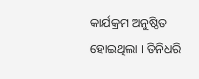କାର୍ଯକ୍ରମ ଅନୁଷ୍ଠିତ ହୋଇଥିଲା । ତିନିଧରି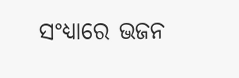ସଂଧ୍ୟାରେ ଭଜନ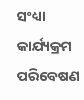ସଂଧ୍ୟା କାର୍ଯ୍ୟକ୍ରମ ପରିବେଷଣ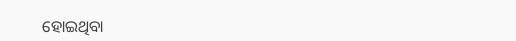ହୋଇଥିବା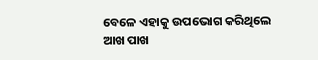ବେଳେ ଏହାକୁ ଉପଭୋଗ କରିଥିଲେ ଆଖ ପାଖ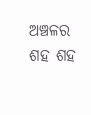ଅଞ୍ଚଳର ଶହ ଶହ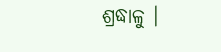ଶ୍ରଦ୍ଧାଳୁ ।